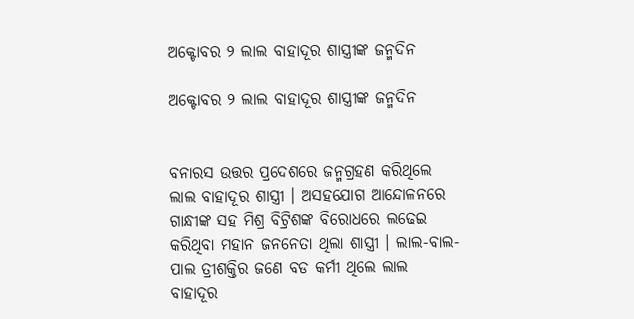ଅକ୍ଟୋବର ୨ ଲାଲ ବାହାଦୂର ଶାସ୍ତ୍ରୀଙ୍କ ଜନ୍ମଦିନ

ଅକ୍ଟୋବର ୨ ଲାଲ ବାହାଦୂର ଶାସ୍ତ୍ରୀଙ୍କ ଜନ୍ମଦିନ


ବନାରସ ଉତ୍ତର ପ୍ରଦେଶରେ ଜନ୍ମଗ୍ରହଣ କରିଥିଲେ ଲାଲ ବାହାଦୂର ଶାସ୍ତ୍ରୀ । ଅସହଯୋଗ ଆନ୍ଦୋଳନରେ ଗାନ୍ଧୀଙ୍କ ସହ ମିଶ୍ର ବିଟ୍ରିଶଙ୍କ ବିରୋଧରେ ଲଢେଇ କରିଥିବା ମହାନ ଜନନେତା ଥିଲା ଶାସ୍ତ୍ରୀ । ଲାଲ-ବାଲ-ପାଲ ତ୍ରୀଶକ୍ତିର ଜଣେ ବଡ କର୍ମୀ ଥିଲେ ଲାଲ ବାହାଦୂର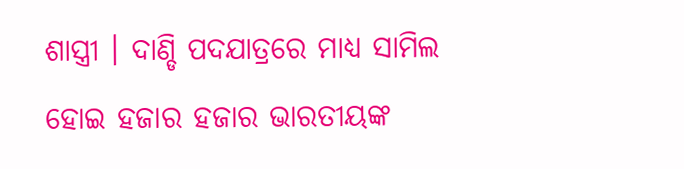ଶାସ୍ତ୍ରୀ । ଦାଣ୍ଡି ପଦଯାତ୍ରରେ ମାଧ୍ୟ ସାମିଲ ହୋଇ ହଜାର ହଜାର ଭାରତୀୟଙ୍କ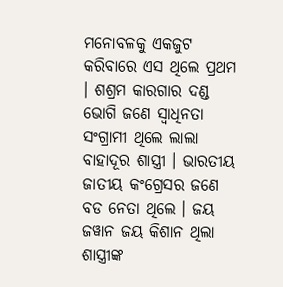ମନୋବଳକୁ ଏକଜୁଟ କରିବାରେ ଏସ ଥିଲେ ପ୍ରଥମ । ଶଶ୍ରମ କାରଗାର ଦଣ୍ଡ ଭୋଗି ଜଣେ ସ୍ୱାଧିନତା ସଂଗ୍ରାମୀ ଥିଲେ ଲାଲା ବାହାଦୂର ଶାସ୍ତ୍ରୀ । ଭାରତୀୟ ଜାତୀୟ କଂଗ୍ରେସର ଜଣେ ବଡ ନେତା ଥିଲେ । ଜୟ ଜୱାନ ଜୟ କିଶାନ ଥିଲା ଶାସ୍ତ୍ରୀଙ୍କ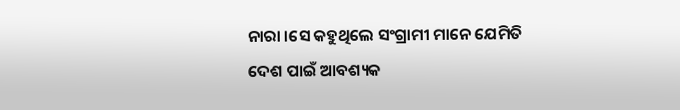ନାରା ।ସେ କହୁଥିଲେ ସଂଗ୍ରାମୀ ମାନେ ଯେମିତି ଦେଶ ପାଇଁ ଆବଶ୍ୟକ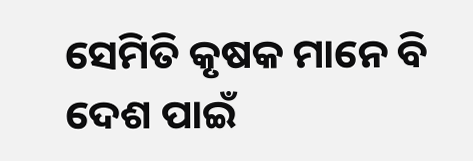ସେମିତି କୃଷକ ମାନେ ବି ଦେଶ ପାଇଁ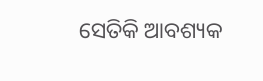ସେତିକି ଆବଶ୍ୟକ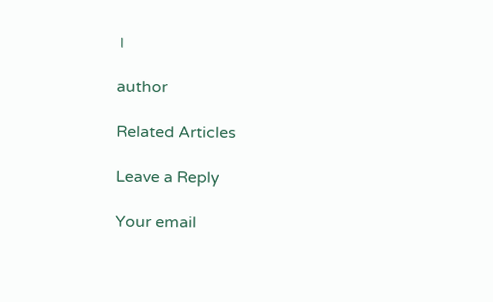।

author

Related Articles

Leave a Reply

Your email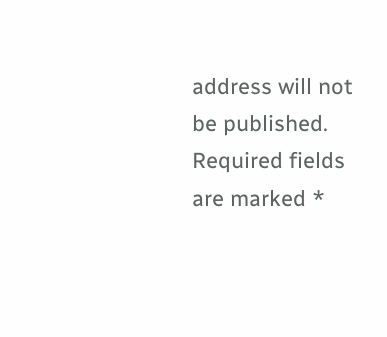address will not be published. Required fields are marked *